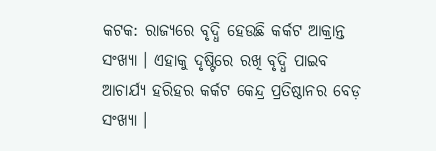କଟକ: ରାଜ୍ୟରେ ବୃଦ୍ଧି ହେଉଛି କର୍କଟ ଆକ୍ରାନ୍ତ ସଂଖ୍ୟା । ଏହାକୁ ଦୃଷ୍ଟିରେ ରଖି ବୃଦ୍ଧି ପାଇବ ଆଚାର୍ଯ୍ୟ ହରିହର କର୍କଟ କେନ୍ଦ୍ର ପ୍ରତିଷ୍ଠାନର ବେଡ଼ ସଂଖ୍ୟା ।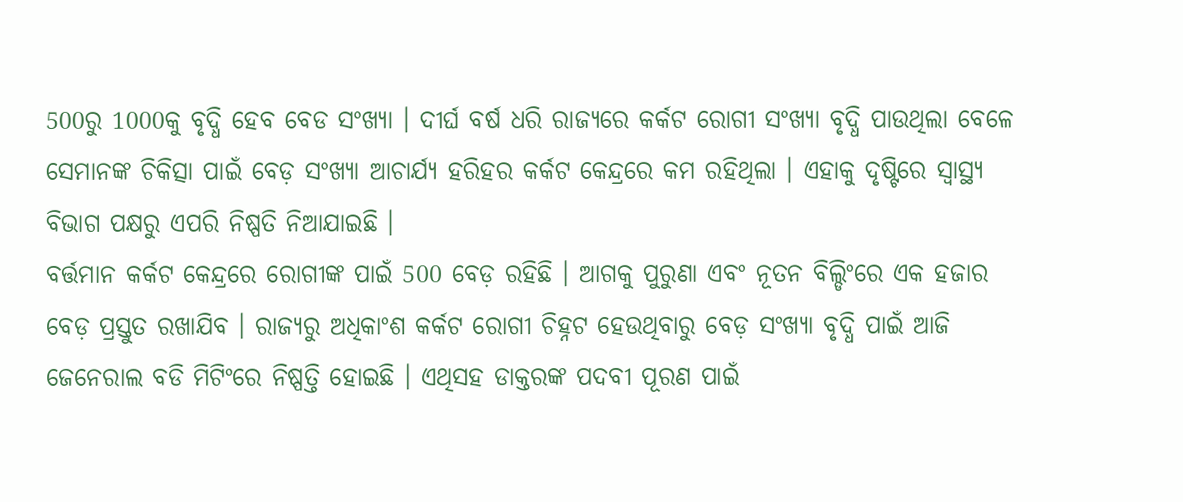500ରୁ 1000କୁ ବୃଦ୍ଧି ହେବ ବେଡ ସଂଖ୍ୟା । ଦୀର୍ଘ ବର୍ଷ ଧରି ରାଜ୍ୟରେ କର୍କଟ ରୋଗୀ ସଂଖ୍ୟା ବୃଦ୍ଧି ପାଉଥିଲା ବେଳେ ସେମାନଙ୍କ ଚିକିତ୍ସା ପାଇଁ ବେଡ଼ ସଂଖ୍ୟା ଆଚାର୍ଯ୍ୟ ହରିହର କର୍କଟ କେନ୍ଦ୍ରରେ କମ ରହିଥିଲା । ଏହାକୁ ଦୃଷ୍ଟିରେ ସ୍ବାସ୍ଥ୍ୟ ବିଭାଗ ପକ୍ଷରୁ ଏପରି ନିଷ୍ପତି ନିଆଯାଇଛି ।
ବର୍ତ୍ତମାନ କର୍କଟ କେନ୍ଦ୍ରରେ ରୋଗୀଙ୍କ ପାଇଁ 500 ବେଡ଼ ରହିଛି । ଆଗକୁ ପୁରୁଣା ଏବଂ ନୂତନ ବିଲ୍ଡିଂରେ ଏକ ହଜାର ବେଡ଼ ପ୍ରସ୍ତୁତ ରଖାଯିବ । ରାଜ୍ୟରୁ ଅଧିକାଂଶ କର୍କଟ ରୋଗୀ ଚିହ୍ନଟ ହେଉଥିବାରୁ ବେଡ଼ ସଂଖ୍ୟା ବୃଦ୍ଧି ପାଇଁ ଆଜି ଜେନେରାଲ ବଡି ମିଟିଂରେ ନିଷ୍ପତ୍ତି ହୋଇଛି । ଏଥିସହ ଡାକ୍ତରଙ୍କ ପଦବୀ ପୂରଣ ପାଇଁ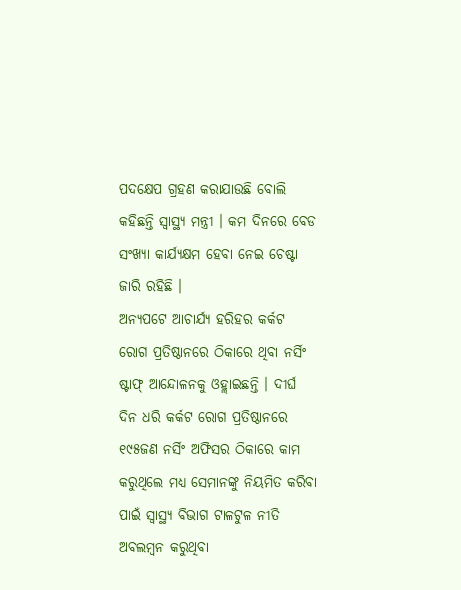ପଦକ୍ଷେପ ଗ୍ରହଣ କରାଯାଉଛି ବୋଲି କହିଛନ୍ତି ସ୍ୱାସ୍ଥ୍ୟ ମନ୍ତ୍ରୀ । କମ ଦିନରେ ବେଡ ସଂଖ୍ୟା କାର୍ଯ୍ୟକ୍ଷମ ହେବା ନେଇ ଚେଷ୍ଟା ଜାରି ରହିଛି ।
ଅନ୍ୟପଟେ ଆଚାର୍ଯ୍ୟ ହରିହର କର୍କଟ ରୋଗ ପ୍ରତିଷ୍ଠାନରେ ଠିକାରେ ଥିବା ନର୍ସିଂ ଷ୍ଟାଫ୍ ଆନ୍ଦୋଳନକୁ ଓହ୍ଲାଇଛନ୍ତି । ଦୀର୍ଘ ଦିନ ଧରି କର୍କଟ ରୋଗ ପ୍ରତିଷ୍ଠାନରେ ୧୯୫ଜଣ ନର୍ସିଂ ଅଫିସର ଠିକାରେ କାମ କରୁଥିଲେ ମଧ୍ୟ ସେମାନଙ୍କୁ ନିୟମିତ କରିବା ପାଇଁ ସ୍ବାସ୍ଥ୍ୟ ବିଭାଗ ଟାଳଟୁଳ ନୀତି ଅବଲମ୍ବନ କରୁଥିବା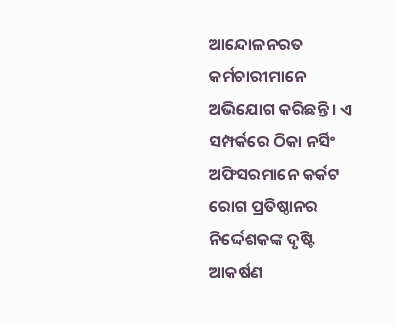ଆନ୍ଦୋଳନରତ କର୍ମଚାରୀମାନେ ଅଭିଯୋଗ କରିଛନ୍ତି । ଏ ସମ୍ପର୍କରେ ଠିକା ନର୍ସିଂ ଅଫିସରମାନେ କର୍କଟ ରୋଗ ପ୍ରତିଷ୍ଠାନର ନିର୍ଦ୍ଦେଶକଙ୍କ ଦୃଷ୍ଟି ଆକର୍ଷଣ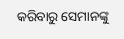କରିବାରୁ ସେମାନଙ୍କୁ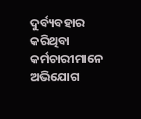ଦୁର୍ବ୍ୟବହାର କରିଥିବା କର୍ମଚାରୀମାନେ ଅଭିଯୋଗ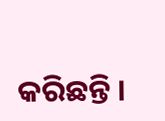କରିଛନ୍ତି ।